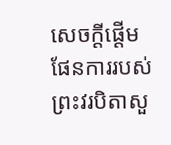សេចក្ដីផ្ដើម ផែនការរបស់ព្រះវរបិតាសួ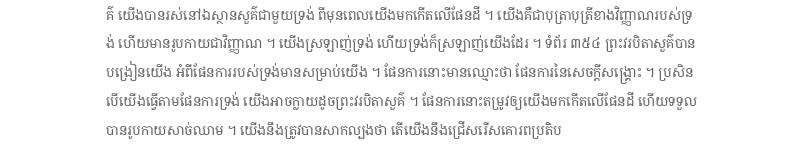គ៌ យើងបានរស់នៅឯស្ថានសួគ៌ជាមួយទ្រង់ ពីមុនពេលយើងមកកើតលើផែនដី ។ យើងគឺជាបុត្រាបុត្រីខាងវិញ្ញាណរបស់ទ្រង់ ហើយមានរូបកាយជាវិញ្ញាណ ។ យើងស្រឡាញ់ទ្រង់ ហើយទ្រង់ក៏ស្រឡាញ់យើងដែរ ។ ទំព័រ ៣៥៤ ព្រះវរបិតាសួគ៌បានបង្រៀនយើង អំពីផែនការរបស់ទ្រង់មានសម្រាប់យើង ។ ផែនការនោះមានឈ្មោះថា ផែនការនៃសេចក្តីសង្គ្រោះ ។ ប្រសិនបើយើងធ្វើតាមផែនការទ្រង់ យើងអាចក្លាយដូចព្រះវរបិតាសួគ៌ ។ ផែនការនោះតម្រូវឲ្យយើងមកកើតលើផែនដី ហើយទទួលបានរូបកាយសាច់ឈាម ។ យើងនឹងត្រូវបានសាកល្បងថា តើយើងនឹងជ្រើសរើសគោរពប្រតិប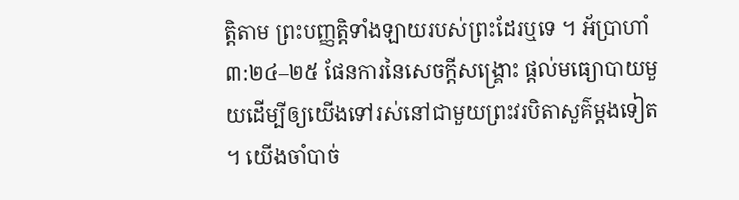ត្តិតាម ព្រះបញ្ញត្តិទាំងឡាយរបស់ព្រះដែរឬទេ ។ អ័ប្រាហាំ ៣:២៤–២៥ ផែនការនៃសេចក្ដីសង្គ្រោះ ផ្ដល់មធ្យោបាយមួយដើម្បីឲ្យយើងទៅរស់នៅជាមួយព្រះវរបិតាសួគ៌ម្ដងទៀត ។ យើងចាំបាច់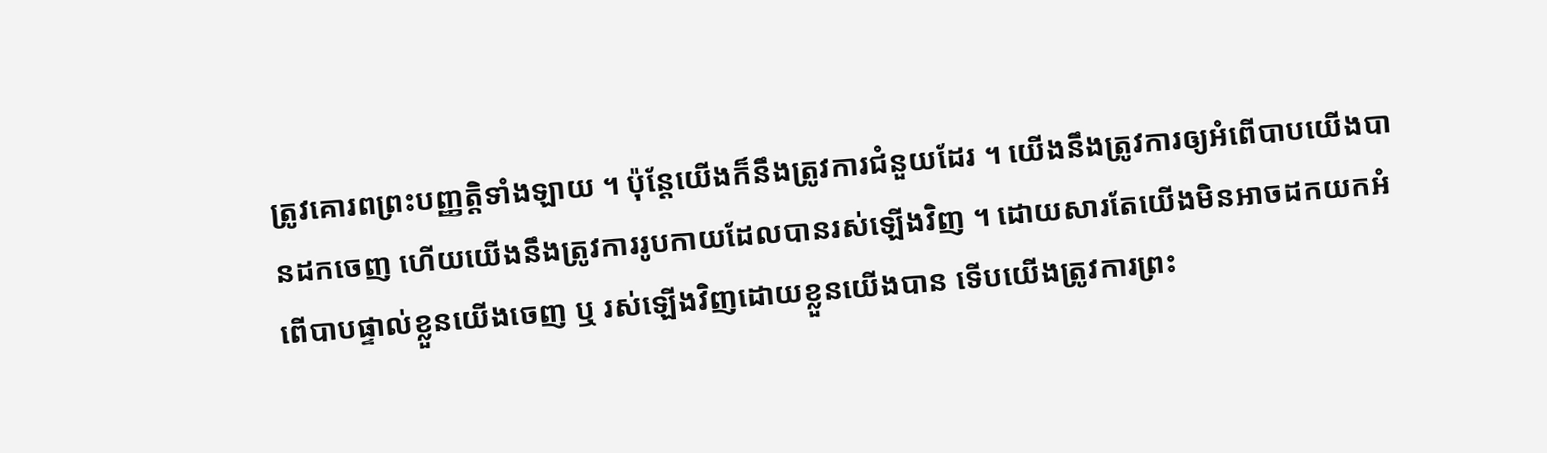ត្រូវគោរពព្រះបញ្ញត្តិទាំងឡាយ ។ ប៉ុន្តែយើងក៏នឹងត្រូវការជំនួយដែរ ។ យើងនឹងត្រូវការឲ្យអំពើបាបយើងបានដកចេញ ហើយយើងនឹងត្រូវការរូបកាយដែលបានរស់ឡើងវិញ ។ ដោយសារតែយើងមិនអាចដកយកអំពើបាបផ្ទាល់ខ្លួនយើងចេញ ឬ រស់ឡើងវិញដោយខ្លួនយើងបាន ទើបយើងត្រូវការព្រះ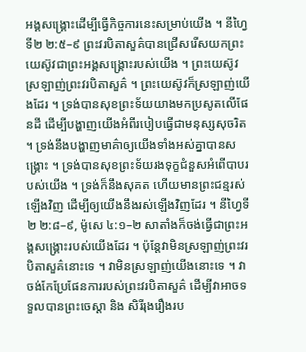អង្គសង្គ្រោះដើម្បីធ្វើកិច្ចការនេះសម្រាប់យើង ។ នីហ្វៃទី២ ២:៥–៩ ព្រះវរបិតាសួគ៌បានជ្រើសរើសយកព្រះយេស៊ូវជាព្រះអង្គសង្គ្រោះរបស់យើង ។ ព្រះយេស៊ូវស្រឡាញ់ព្រះវរបិតាសួគ៌ ។ ព្រះយេស៊ូវក៏ស្រឡាញ់យើងដែរ ។ ទ្រង់បានសុខព្រះទ័យយាងមកប្រសូតលើផែនដី ដើម្បីបង្ហាញយើងអំពីរបៀបធ្វើជាមនុស្សសុចរិត ។ ទ្រង់នឹងបង្ហាញមាគ៌ាឲ្យយើងទាំងអស់គ្នាបានសង្គ្រោះ ។ ទ្រង់បានសុខព្រះទ័យរងទុក្ខជំនួសអំពើបាបរបស់យើង ។ ទ្រង់ក៏នឹងសុគត ហើយមានព្រះជន្មរស់ឡើងវិញ ដើម្បីឲ្យយើងនឹងរស់ឡើងវិញដែរ ។ នីហ្វៃទី២ ២:៨–៩, ម៉ូសេ ៤:១–២ សាតាំងក៏ចង់ធ្វើជាព្រះអង្គសង្គ្រោះរបស់យើងដែរ ។ ប៉ុន្តែវាមិនស្រឡាញ់ព្រះវរបិតាសួគ៌នោះទេ ។ វាមិនស្រឡាញ់យើងនោះទេ ។ វាចង់កែប្រែផែនការរបស់ព្រះវរបិតាសួគ៌ ដើម្បីវាអាចទទួលបានព្រះចេស្ដា និង សិរីរុងរឿងរប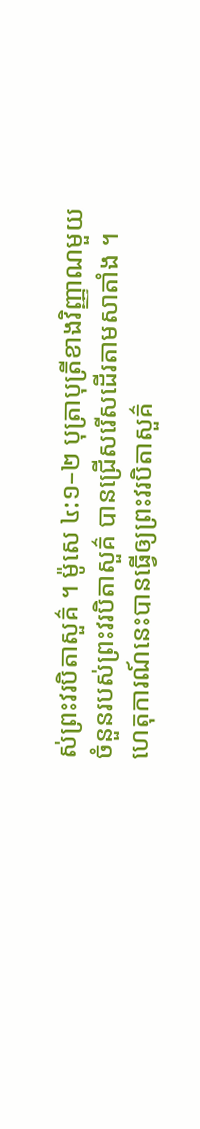ស់ព្រះវរបិតាសួគ៌ ។ ម៉ូសេ ៤:១–២ បុត្រាបុត្រីខាងវិញ្ញាណមួយចំនួនរបស់ព្រះវរបិតាសួគ៌ បានជ្រើសរើសដើរតាមសាតាំង ។ ហេតុការណ៍នេះបានធ្វើឲ្យព្រះវរបិតាសួគ៌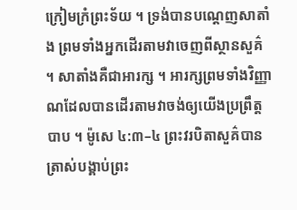ក្រៀមក្រំព្រះទ័យ ។ ទ្រង់បានបណ្ដេញសាតាំង ព្រមទាំងអ្នកដើរតាមវាចេញពីស្ថានសួគ៌ ។ សាតាំងគឺជាអារក្ស ។ អារក្សព្រមទាំងវិញ្ញាណដែលបានដើរតាមវាចង់ឲ្យយើងប្រព្រឹត្តបាប ។ ម៉ូសេ ៤:៣–៤ ព្រះវរបិតាសួគ៌បានត្រាស់បង្គាប់ព្រះ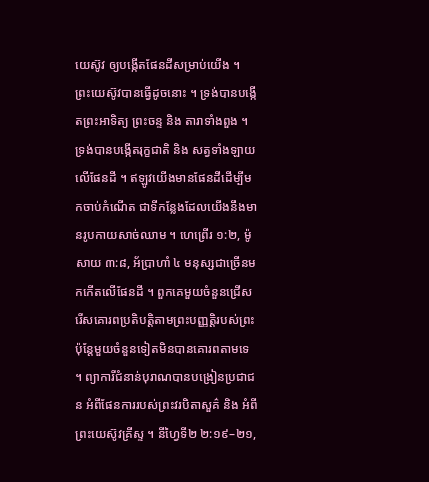យេស៊ូវ ឲ្យបង្កើតផែនដីសម្រាប់យើង ។ ព្រះយេស៊ូវបានធ្វើដូចនោះ ។ ទ្រង់បានបង្កើតព្រះអាទិត្យ ព្រះចន្ទ និង តារាទាំងពួង ។ ទ្រង់បានបង្កើតរុក្ខជាតិ និង សត្វទាំងឡាយលើផែនដី ។ ឥឡូវយើងមានផែនដីដើម្បីមកចាប់កំណើត ជាទីកន្លែងដែលយើងនឹងមានរូបកាយសាច់ឈាម ។ ហេព្រើរ ១:២, ម៉ូសាយ ៣:៨, អ័ប្រាហាំ ៤ មនុស្សជាច្រើនមកកើតលើផែនដី ។ ពួកគេមួយចំនួនជ្រើសរើសគោរពប្រតិបត្តិតាមព្រះបញ្ញត្តិរបស់ព្រះ ប៉ុន្តែមួយចំនួនទៀតមិនបានគោរពតាមទេ ។ ព្យាការីជំនាន់បុរាណបានបង្រៀនប្រជាជន អំពីផែនការរបស់ព្រះវរបិតាសួគ៌ និង អំពីព្រះយេស៊ូវគ្រីស្ទ ។ នីហ្វៃទី២ ២:១៩–២១,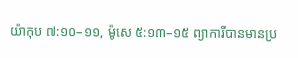យ៉ាកុប ៧:១០–១១, ម៉ូសេ ៥:១៣–១៥ ព្យាការីបានមានប្រ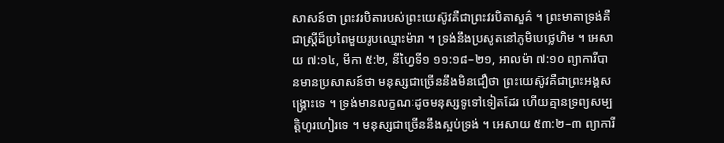សាសន៍ថា ព្រះវរបិតារបស់ព្រះយេស៊ូវគឺជាព្រះវរបិតាសួគ៌ ។ ព្រះមាតាទ្រង់គឺជាស្ត្រីដ៏ប្រពៃមួយរូបឈ្មោះម៉ារា ។ ទ្រង់នឹងប្រសូតនៅភូមិបេថ្លេហិម ។ អេសាយ ៧:១៤, មីកា ៥:២, នីហ្វៃទី១ ១១:១៨–២១, អាលម៉ា ៧:១០ ព្យាការីបានមានប្រសាសន៍ថា មនុស្សជាច្រើននឹងមិនជឿថា ព្រះយេស៊ូវគឺជាព្រះអង្គសង្គ្រោះទេ ។ ទ្រង់មានលក្ខណៈដូចមនុស្សទូទៅទៀតដែរ ហើយគ្មានទ្រព្យសម្បត្តិហូរហៀរទេ ។ មនុស្សជាច្រើននឹងស្អប់ទ្រង់ ។ អេសាយ ៥៣:២–៣ ព្យាការី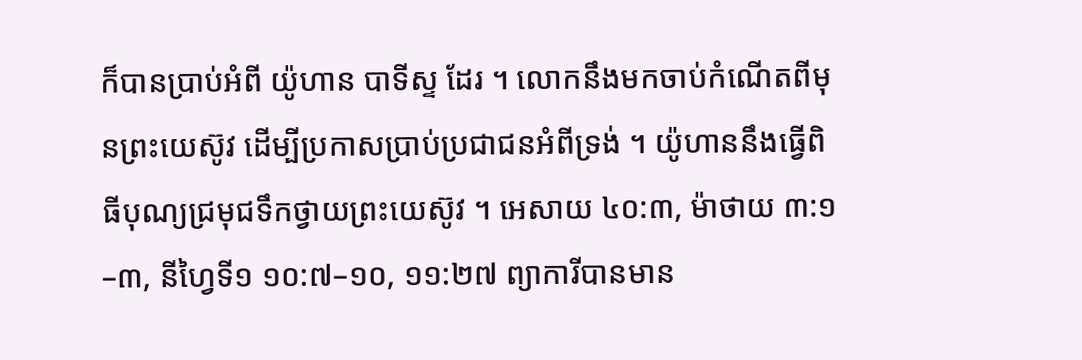ក៏បានប្រាប់អំពី យ៉ូហាន បាទីស្ទ ដែរ ។ លោកនឹងមកចាប់កំណើតពីមុនព្រះយេស៊ូវ ដើម្បីប្រកាសប្រាប់ប្រជាជនអំពីទ្រង់ ។ យ៉ូហាននឹងធ្វើពិធីបុណ្យជ្រមុជទឹកថ្វាយព្រះយេស៊ូវ ។ អេសាយ ៤០:៣, ម៉ាថាយ ៣:១–៣, នីហ្វៃទី១ ១០:៧–១០, ១១:២៧ ព្យាការីបានមាន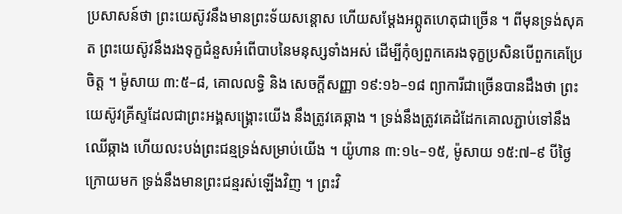ប្រសាសន៍ថា ព្រះយេស៊ូវនឹងមានព្រះទ័យសន្ដោស ហើយសម្ដែងអព្ភូតហេតុជាច្រើន ។ ពីមុនទ្រង់សុគត ព្រះយេស៊ូវនឹងរងទុក្ខជំនួសអំពើបាបនៃមនុស្សទាំងអស់ ដើម្បីកុំឲ្យពួកគេរងទុក្ខប្រសិនបើពួកគេប្រែចិត្ត ។ ម៉ូសាយ ៣:៥–៨, គោលលទ្ធិ និង សេចក្តីសញ្ញា ១៩:១៦–១៨ ព្យាការីជាច្រើនបានដឹងថា ព្រះយេស៊ូវគ្រីស្ទដែលជាព្រះអង្គសង្គ្រោះយើង នឹងត្រូវគេឆ្កាង ។ ទ្រង់នឹងត្រូវគេដំដែកគោលភ្ជាប់ទៅនឹងឈើឆ្កាង ហើយលះបង់ព្រះជន្មទ្រង់សម្រាប់យើង ។ យ៉ូហាន ៣:១៤–១៥, ម៉ូសាយ ១៥:៧–៩ បីថ្ងៃក្រោយមក ទ្រង់នឹងមានព្រះជន្មរស់ឡើងវិញ ។ ព្រះវិ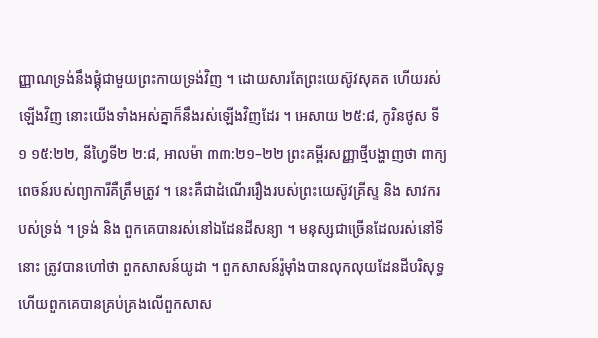ញ្ញាណទ្រង់នឹងផ្គុំជាមួយព្រះកាយទ្រង់វិញ ។ ដោយសារតែព្រះយេស៊ូវសុគត ហើយរស់ឡើងវិញ នោះយើងទាំងអស់គ្នាក៏នឹងរស់ឡើងវិញដែរ ។ អេសាយ ២៥:៨, កូរិនថូស ទី១ ១៥:២២, នីហ្វៃទី២ ២:៨, អាលម៉ា ៣៣:២១–២២ ព្រះគម្ពីរសញ្ញាថ្មីបង្ហាញថា ពាក្យពេចន៍របស់ព្យាការីគឺត្រឹមត្រូវ ។ នេះគឺជាដំណើររឿងរបស់ព្រះយេស៊ូវគ្រីស្ទ និង សាវករបស់ទ្រង់ ។ ទ្រង់ និង ពួកគេបានរស់នៅឯដែនដីសន្យា ។ មនុស្សជាច្រើនដែលរស់នៅទីនោះ ត្រូវបានហៅថា ពួកសាសន៍យូដា ។ ពួកសាសន៍រ៉ូម៉ាំងបានលុកលុយដែនដីបរិសុទ្ធ ហើយពួកគេបានគ្រប់គ្រងលើពួកសាស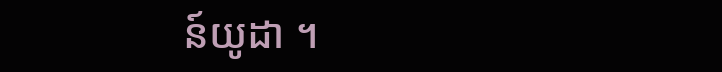ន៍យូដា ។